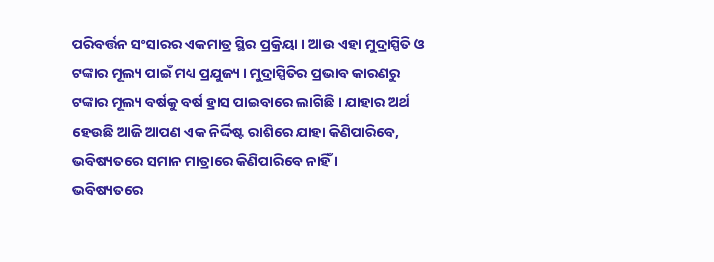ପରିବର୍ତ୍ତନ ସଂସାରର ଏକମାତ୍ର ସ୍ଥିର ପ୍ରକ୍ରିୟା । ଆଉ ଏହା ମୁଦ୍ରାସ୍ପିତି ଓ ଟଙ୍କାର ମୂଲ୍ୟ ପାଇଁ ମଧ୍ୟ ପ୍ରଯୁଜ୍ୟ । ମୁଦ୍ରାସ୍ପିତିର ପ୍ରଭାବ କାରଣରୁ ଟଙ୍କାର ମୂଲ୍ୟ ବର୍ଷକୁ ବର୍ଷ ହ୍ରାସ ପାଇବାରେ ଲାଗିଛି । ଯାହାର ଅର୍ଥ ହେଉଛି ଆଜି ଆପଣ ଏକ ନିର୍ଦ୍ଦିଷ୍ଟ ରାଶିରେ ଯାହା କିଣିପାରିବେ, ଭବିଷ୍ୟତରେ ସମାନ ମାତ୍ରାରେ କିଣିପାରିବେ ନାହିଁ ।
ଭବିଷ୍ୟତରେ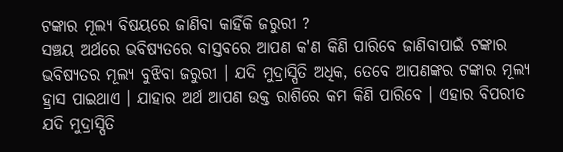ଟଙ୍କାର ମୂଲ୍ୟ ବିଷୟରେ ଜାଣିବା କାହିଁକି ଜରୁରୀ ?
ସଞ୍ଚୟ ଅର୍ଥରେ ଭବିଷ୍ୟତରେ ବାସ୍ତବରେ ଆପଣ କ'ଣ କିଣି ପାରିବେ ଜାଣିବାପାଇଁ ଟଙ୍କାର ଭବିଷ୍ୟତର ମୂଲ୍ୟ ବୁଝିବା ଜରୁରୀ । ଯଦି ମୁଦ୍ରାସ୍ପିତି ଅଧିକ, ତେବେ ଆପଣଙ୍କର ଟଙ୍କାର ମୂଲ୍ୟ ହ୍ରାସ ପାଇଥାଏ । ଯାହାର ଅର୍ଥ ଆପଣ ଉକ୍ତ ରାଶିରେ କମ କିଣି ପାରିବେ । ଏହାର ବିପରୀତ ଯଦି ମୁଦ୍ରାସ୍ପିତି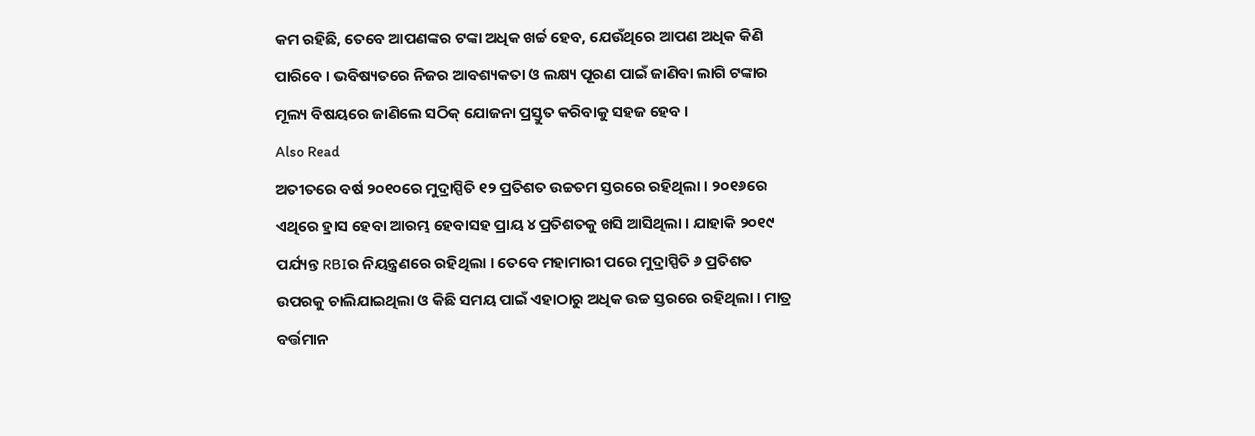କମ ରହିଛି, ତେବେ ଆପଣଙ୍କର ଟଙ୍କା ଅଧିକ ଖର୍ଚ୍ଚ ହେବ, ଯେଉଁଥିରେ ଆପଣ ଅଧିକ କିଣି ପାରିବେ । ଭବିଷ୍ୟତରେ ନିଜର ଆବଶ୍ୟକତା ଓ ଲକ୍ଷ୍ୟ ପୂରଣ ପାଇଁ ଜାଣିବା ଲାଗି ଟଙ୍କାର ମୂଲ୍ୟ ବିଷୟରେ ଜାଣିଲେ ସଠିକ୍ ଯୋଜନା ପ୍ରସ୍ତୁତ କରିବାକୁ ସହଜ ହେବ ।
Also Read
ଅତୀତରେ ବର୍ଷ ୨୦୧୦ରେ ମୁଦ୍ରାସ୍ପିତି ୧୨ ପ୍ରତିଶତ ଉଚ୍ଚତମ ସ୍ତରରେ ରହିଥିଲା । ୨୦୧୬ରେ ଏଥିରେ ହ୍ରାସ ହେବା ଆରମ୍ଭ ହେବାସହ ପ୍ରାୟ ୪ ପ୍ରତିଶତକୁ ଖସି ଆସିଥିଲା । ଯାହାକି ୨୦୧୯ ପର୍ଯ୍ୟନ୍ତ RBIର ନିୟନ୍ତ୍ରଣରେ ରହିଥିଲା । ତେବେ ମହାମାରୀ ପରେ ମୁଦ୍ରାସ୍ପିତି ୬ ପ୍ରତିଶତ ଉପରକୁ ଚାଲିଯାଇଥିଲା ଓ କିଛି ସମୟ ପାଇଁ ଏହାଠାରୁ ଅଧିକ ଉଚ୍ଚ ସ୍ତରରେ ରହିଥିଲା । ମାତ୍ର ବର୍ତ୍ତମାନ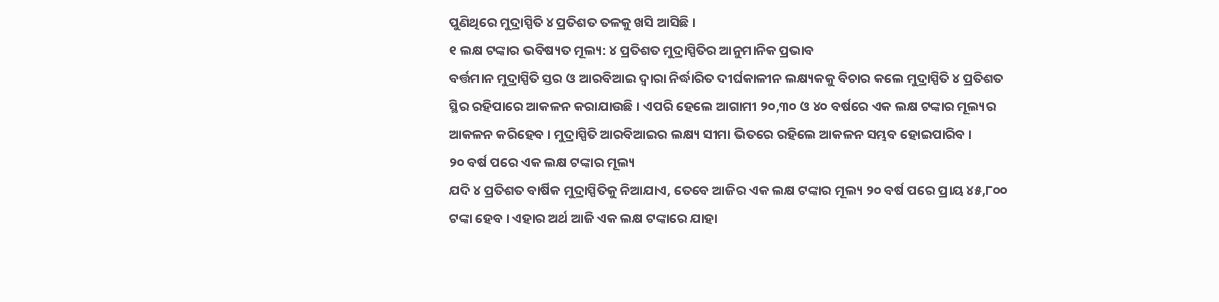ପୁଣିଥିରେ ମୁଦ୍ରାସ୍ପିତି ୪ ପ୍ରତିଶତ ତଳକୁ ଖସି ଆସିଛି ।
୧ ଲକ୍ଷ ଟଙ୍କାର ଭବିଷ୍ୟତ ମୂଲ୍ୟ: ୪ ପ୍ରତିଶତ ମୁଦ୍ରାସ୍ପିତିର ଆନୁମାନିକ ପ୍ରଭାବ
ବର୍ତ୍ତମାନ ମୁଦ୍ରାସ୍ପିତି ସ୍ତର ଓ ଆରବିଆଇ ଦ୍ୱାରା ନିର୍ଦ୍ଧାରିତ ଦୀର୍ଘକାଳୀନ ଲକ୍ଷ୍ୟକକୁ ବିଚାର କଲେ ମୁଦ୍ରାସ୍ପିତି ୪ ପ୍ରତିଶତ ସ୍ଥିର ରହିପାରେ ଆକଳନ କରାଯାଉଛି । ଏପରି ହେଲେ ଆଗାମୀ ୨୦,୩୦ ଓ ୪୦ ବର୍ଷରେ ଏକ ଲକ୍ଷ ଟଙ୍କାର ମୂଲ୍ୟର ଆକଳନ କରିହେବ । ମୁଦ୍ରାସ୍ପିତି ଆରବିଆଇର ଲକ୍ଷ୍ୟ ସୀମା ଭିତରେ ରହିଲେ ଆକଳନ ସମ୍ଭବ ହୋଇପାରିବ ।
୨୦ ବର୍ଷ ପରେ ଏକ ଲକ୍ଷ ଟଙ୍କାର ମୂଲ୍ୟ
ଯଦି ୪ ପ୍ରତିଶତ ବାର୍ଷିକ ମୁଦ୍ରାସ୍ପିତିକୁ ନିଆଯାଏ, ତେବେ ଆଜିର ଏକ ଲକ୍ଷ ଟଙ୍କାର ମୂଲ୍ୟ ୨୦ ବର୍ଷ ପରେ ପ୍ରାୟ ୪୫,୮୦୦ ଟଙ୍କା ହେବ । ଏହାର ଅର୍ଥ ଆଜି ଏକ ଲକ୍ଷ ଟଙ୍କାରେ ଯାହା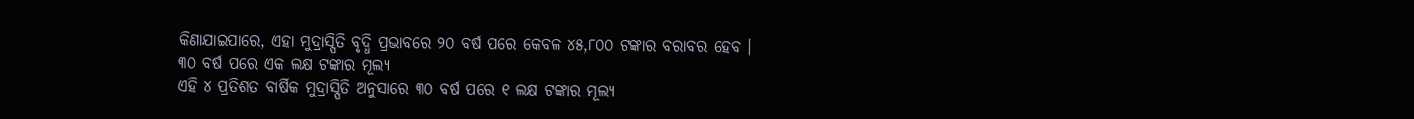କିଣାଯାଇପାରେ, ଏହା ମୁଦ୍ରାସ୍ପିତି ବୃଦ୍ଧି ପ୍ରଭାବରେ ୨୦ ବର୍ଷ ପରେ କେବଳ ୪୫,୮୦୦ ଟଙ୍କାର ବରାବର ହେବ ।
୩୦ ବର୍ଷ ପରେ ଏକ ଲକ୍ଷ ଟଙ୍କାର ମୂଲ୍ୟ
ଏହି ୪ ପ୍ରତିଶତ ବାର୍ଷିକ ମୁଦ୍ରାସ୍ପିତି ଅନୁସାରେ ୩୦ ବର୍ଷ ପରେ ୧ ଲକ୍ଷ ଟଙ୍କାର ମୂଲ୍ୟ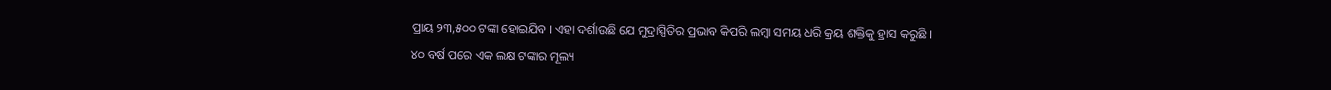ପ୍ରାୟ ୨୩,୫୦୦ ଟଙ୍କା ହୋଇଯିବ । ଏହା ଦର୍ଶାଉଛି ଯେ ମୁଦ୍ରାସ୍ପିତିର ପ୍ରଭାବ କିପରି ଲମ୍ବା ସମୟ ଧରି କ୍ରୟ ଶକ୍ତିକୁ ହ୍ରାସ କରୁଛି ।
୪୦ ବର୍ଷ ପରେ ଏକ ଲକ୍ଷ ଟଙ୍କାର ମୂଲ୍ୟ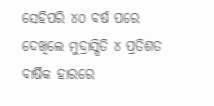ସେହିପରି ୪୦ ବର୍ଷ ପରେ ଦେଖିଲେ ମୁଦ୍ରାସ୍ପିତି ୪ ପ୍ରତିଶତ ବାର୍ଷିକ ହାରରେ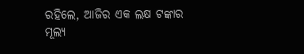ରହିଲେ, ଆଜିର ଏକ ଲକ୍ଷ ଟଙ୍କାର ମୂଲ୍ୟ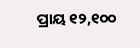ପ୍ରାୟ ୧୨,୧୦୦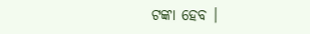ଟଙ୍କା ହେବ ।